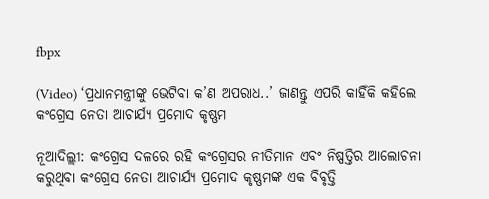fbpx

(Video) ‘ପ୍ରଧାନମନ୍ତ୍ରୀଙ୍କୁ ଭେଟିବା କ’ଣ ଅପରାଧ..’ ଜାଣନ୍ତୁ ଏପରି କାହିଁକି କହିଲେ କଂଗ୍ରେସ ନେତା ଆଚାର୍ଯ୍ୟ ପ୍ରମୋଦ କୃଷ୍ଣମ

ନୂଆଦିଲ୍ଲୀ: କଂଗ୍ରେସ ଦଳରେ ରହି କଂଗ୍ରେସର ନୀତିମାନ ଏବଂ ନିଷ୍ପତ୍ତିର ଆଲୋଚନା କରୁଥିବା କଂଗ୍ରେସ ନେତା ଆଚାର୍ଯ୍ୟ ପ୍ରମୋଦ କୃଷ୍ଣମଙ୍କ ଏକ ବିବୃତ୍ତି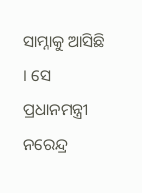ସାମ୍ନାକୁ ଆସିଛି । ସେ ପ୍ରଧାନମନ୍ତ୍ରୀ ନରେନ୍ଦ୍ର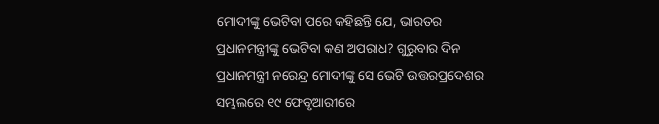ମୋଦୀଙ୍କୁ ଭେଟିବା ପରେ କହିଛନ୍ତି ଯେ, ଭାରତର ପ୍ରଧାନମନ୍ତ୍ରୀଙ୍କୁ ଭେଟିବା କଣ ଅପରାଧ? ଗୁରୁବାର ଦିନ ପ୍ରଧାନମନ୍ତ୍ରୀ ନରେନ୍ଦ୍ର ମୋଦୀଙ୍କୁ ସେ ଭେଟି ଉତ୍ତରପ୍ରଦେଶର ସମ୍ଭଲରେ ୧୯ ଫେବୃଆରୀରେ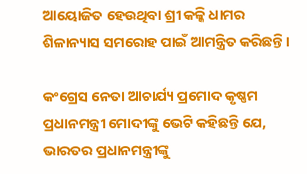ଆୟୋଜିତ ହେଉଥିବା ଶ୍ରୀ କଳ୍କି ଧାମର ଶିଳାନ୍ୟାସ ସମରୋହ ପାଇଁ ଆମନ୍ତ୍ରିତ କରିଛନ୍ତି ।

କଂଗ୍ରେସ ନେତା ଆଚାର୍ଯ୍ୟ ପ୍ରମୋଦ କୃଷ୍ଣମ ପ୍ରଧାନମନ୍ତ୍ରୀ ମୋଦୀଙ୍କୁ ଭେଟି କହିଛନ୍ତି ଯେ, ଭାରତର ପ୍ରଧାନମନ୍ତ୍ରୀଙ୍କୁ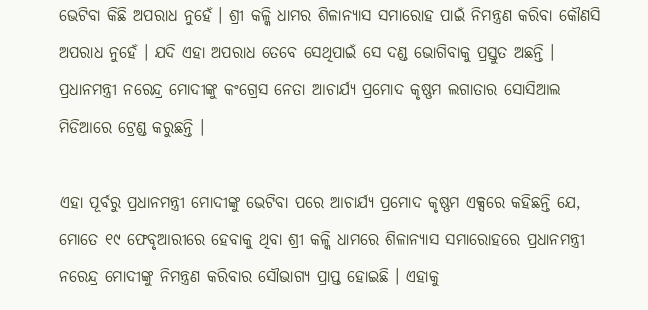ଭେଟିବା କିଛି ଅପରାଧ ନୁହେଁ । ଶ୍ରୀ କଳ୍କି ଧାମର ଶିଳାନ୍ୟାସ ସମାରୋହ ପାଇଁ ନିମନ୍ତ୍ରଣ କରିବା କୌଣସି ଅପରାଧ ନୁହେଁ । ଯଦି ଏହା ଅପରାଧ ତେବେ ସେଥିପାଇଁ ସେ ଦଣ୍ଡ ଭୋଗିବାକୁ ପ୍ରସ୍ତୁତ ଅଛନ୍ତି । ପ୍ରଧାନମନ୍ତ୍ରୀ ନରେନ୍ଦ୍ର ମୋଦୀଙ୍କୁ କଂଗ୍ରେସ ନେତା ଆଚାର୍ଯ୍ୟ ପ୍ରମୋଦ କୃଷ୍ଣମ ଲଗାତାର ସୋସିଆଲ ମିଡିଆରେ ଟ୍ରେଣ୍ଡ କରୁଛନ୍ତି ।

ଏହା ପୂର୍ବରୁ ପ୍ରଧାନମନ୍ତ୍ରୀ ମୋଦୀଙ୍କୁ ଭେଟିବା ପରେ ଆଚାର୍ଯ୍ୟ ପ୍ରମୋଦ କୃଷ୍ଣମ ଏକ୍ସରେ କହିଛନ୍ତି ଯେ, ମୋତେ ୧୯ ଫେବୃଆରୀରେ ହେବାକୁ ଥିବା ଶ୍ରୀ କଳ୍କି ଧାମରେ ଶିଳାନ୍ୟାସ ସମାରୋହରେ ପ୍ରଧାନମନ୍ତ୍ରୀ ନରେନ୍ଦ୍ର ମୋଦୀଙ୍କୁ ନିମନ୍ତ୍ରଣ କରିବାର ସୌଭାଗ୍ୟ ପ୍ରାପ୍ତ ହୋଇଛି । ଏହାକୁ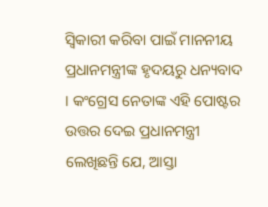ସ୍ୱିକାରୀ କରିବା ପାଇଁ ମାନନୀୟ ପ୍ରଧାନମନ୍ତ୍ରୀଙ୍କ ହୃଦୟରୁ ଧନ୍ୟବାଦ । କଂଗ୍ରେସ ନେତାଙ୍କ ଏହି ପୋଷ୍ଟର ଉତ୍ତର ଦେଇ ପ୍ରଧାନମନ୍ତ୍ରୀ ଲେଖିଛନ୍ତି ଯେ, ଆସ୍ତା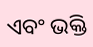ଏବଂ ଭକ୍ତି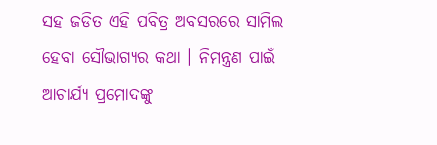ସହ ଜଡିତ ଏହି ପବିତ୍ର ଅବସରରେ ସାମିଲ ହେବା ସୌଭାଗ୍ୟର କଥା । ନିମନ୍ତ୍ରଣ ପାଇଁ ଆଚାର୍ଯ୍ୟ ପ୍ରମୋଦଙ୍କୁ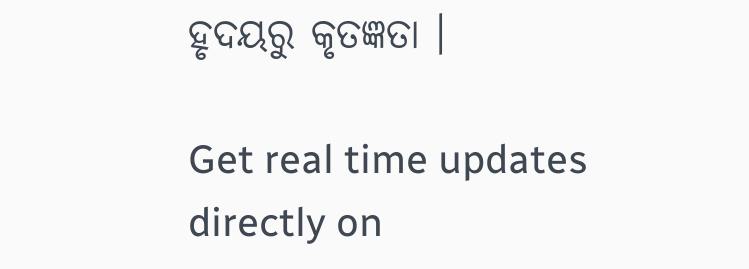ହୃଦୟରୁ କୃତଜ୍ଞତା ।

Get real time updates directly on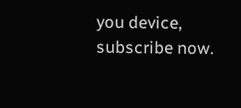you device, subscribe now.